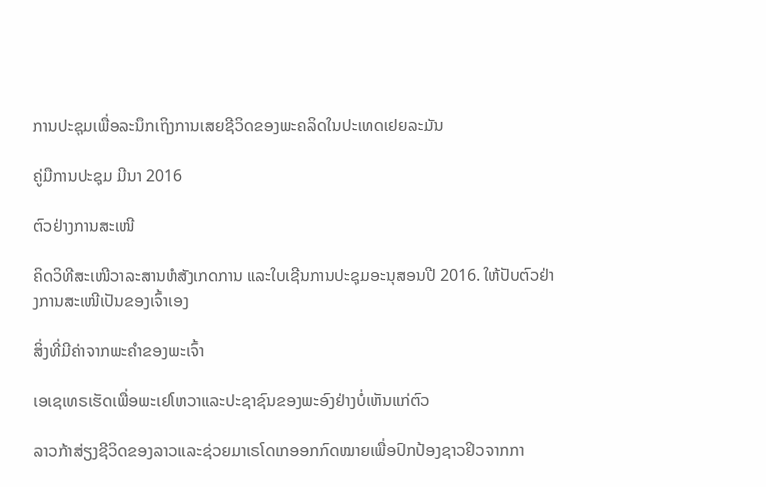ການປະຊຸມເພື່ອລະນຶກເຖິງການເສຍຊີວິດຂອງພະຄລິດໃນປະເທດເຢຍລະມັນ

ຄູ່ມືການປະຊຸມ ມີນາ 2016

ຕົວຢ່າງການສະເໜີ

ຄິດວິທີສະເໜີວາລະສານຫໍສັງເກດການ ແລະໃບເຊີນການປະຊຸມອະນຸສອນປີ 2016. ໃຫ້ປັບຕົວຢ່າງການສະເໜີເປັນຂອງເຈົ້າເອງ

ສິ່ງທີ່ມີຄ່າຈາກພະຄຳຂອງພະເຈົ້າ

ເອເຊເທຣເຮັດເພື່ອພະເຢໂຫວາແລະປະຊາຊົນຂອງພະອົງຢ່າງບໍ່ເຫັນແກ່ຕົວ

ລາວກ້າສ່ຽງຊີວິດຂອງລາວແລະຊ່ວຍມາເຣໂດເກອອກກົດໝາຍເພື່ອປົກປ້ອງຊາວຢິວຈາກກາ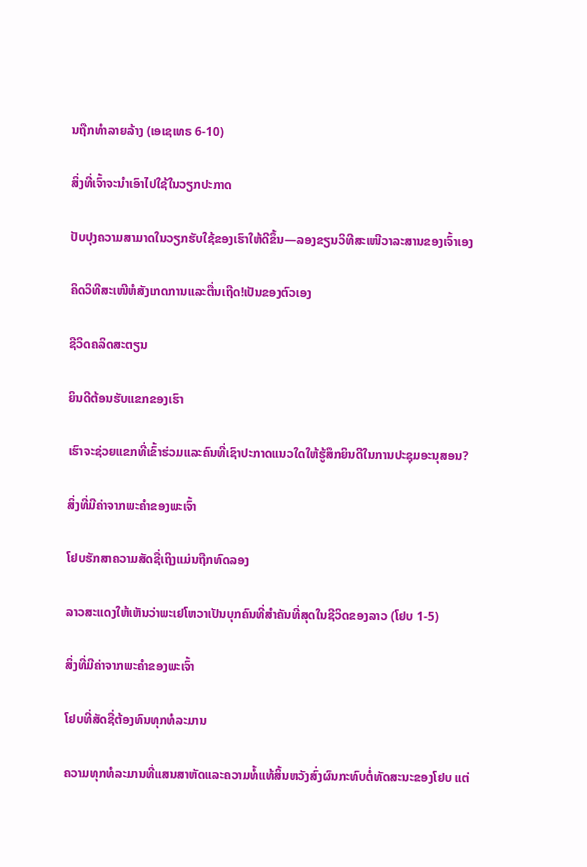ນຖືກທຳລາຍລ້າງ (ເອເຊເທຣ 6-10)

ສິ່ງທີ່ເຈົ້າຈະນຳເອົາໄປໃຊ້ໃນວຽກປະກາດ

ປັບປຸງຄວາມສາມາດໃນວຽກຮັບໃຊ້ຂອງເຮົາໃຫ້ດີຂຶ້ນ—ລອງຂຽນວິທີສະເໜີວາລະສານຂອງເຈົ້າເອງ

ຄິດວິທີສະເໜີຫໍສັງເກດການແລະຕື່ນເຖີດ!ເປັນຂອງຕົວເອງ

ຊີວິດຄລິດສະຕຽນ

ຍິນດີຕ້ອນຮັບແຂກຂອງເຮົາ

ເຮົາຈະຊ່ວຍແຂກທີ່ເຂົ້າຮ່ວມແລະຄົນທີ່ເຊົາປະກາດແນວໃດໃຫ້ຮູ້ສຶກຍິນດີໃນການປະຊຸມອະນຸສອນ?

ສິ່ງທີ່ມີຄ່າຈາກພະຄຳຂອງພະເຈົ້າ

ໂຢບຮັກສາຄວາມສັດຊື່ເຖິງແມ່ນຖືກທົດລອງ

ລາວສະແດງໃຫ້ເຫັນວ່າພະເຢໂຫວາເປັນບຸກຄົນທີ່ສຳຄັນທີ່ສຸດໃນຊີວິດຂອງລາວ (ໂຢບ 1-5)

ສິ່ງທີ່ມີຄ່າຈາກພະຄຳຂອງພະເຈົ້າ

ໂຢບທີ່ສັດຊື່ຕ້ອງທົນທຸກທໍລະມານ

ຄວາມທຸກທໍລະມານທີ່ແສນສາຫັດແລະຄວາມທໍ້ແທ້ສິ້ນຫວັງສົ່ງຜົນກະທົບຕໍ່ທັດສະນະຂອງໂຢບ ແຕ່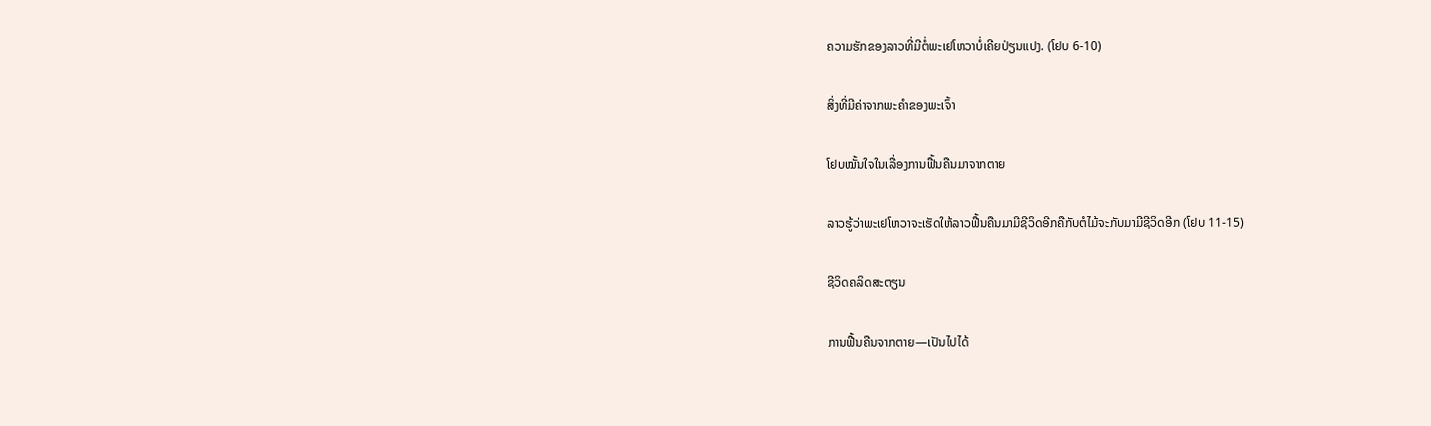ຄວາມຮັກຂອງລາວທີ່ມີຕໍ່ພະເຢໂຫວາບໍ່ເຄີຍປ່ຽນແປງ. (ໂຢບ 6-10)

ສິ່ງທີ່ມີຄ່າຈາກພະຄຳຂອງພະເຈົ້າ

ໂຢບໝັ້ນໃຈໃນເລື່ອງການຟື້ນຄືນມາຈາກຕາຍ

ລາວຮູ້ວ່າພະເຢໂຫວາຈະເຮັດໃຫ້ລາວຟື້ນຄືນມາມີຊີວິດອີກຄືກັບຕໍໄມ້ຈະກັບມາມີຊີວິດອີກ (ໂຢບ 11-15)

ຊີວິດຄລິດສະຕຽນ

ການຟື້ນຄືນຈາກຕາຍ—ເປັນໄປໄດ້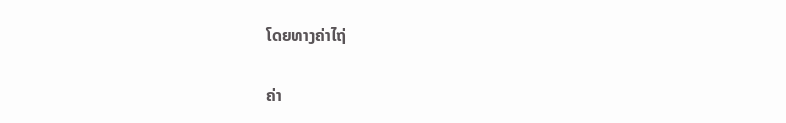ໂດຍທາງຄ່າໄຖ່

ຄ່າ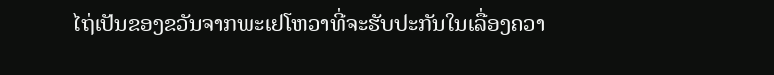ໄຖ່ເປັນຂອງຂວັນຈາກພະເຢໂຫວາທີ່ຈະຮັບປະກັນໃນເລື່ອງຄວາ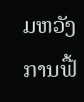ມຫວັງການຟື້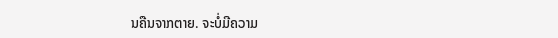ນຄືນຈາກຕາຍ. ຈະບໍ່ມີຄວາມ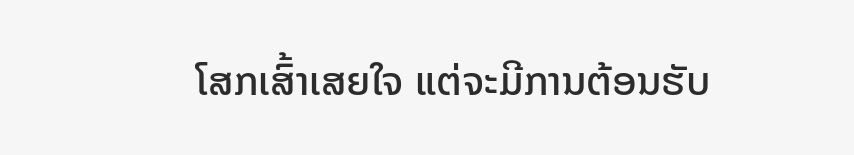ໂສກເສົ້າເສຍໃຈ ແຕ່ຈະມີການຕ້ອນຮັບ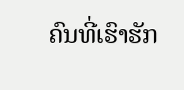ຄົນທີ່ເຮົາຮັກ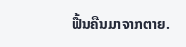ຟື້ນຄືນມາຈາກຕາຍ.